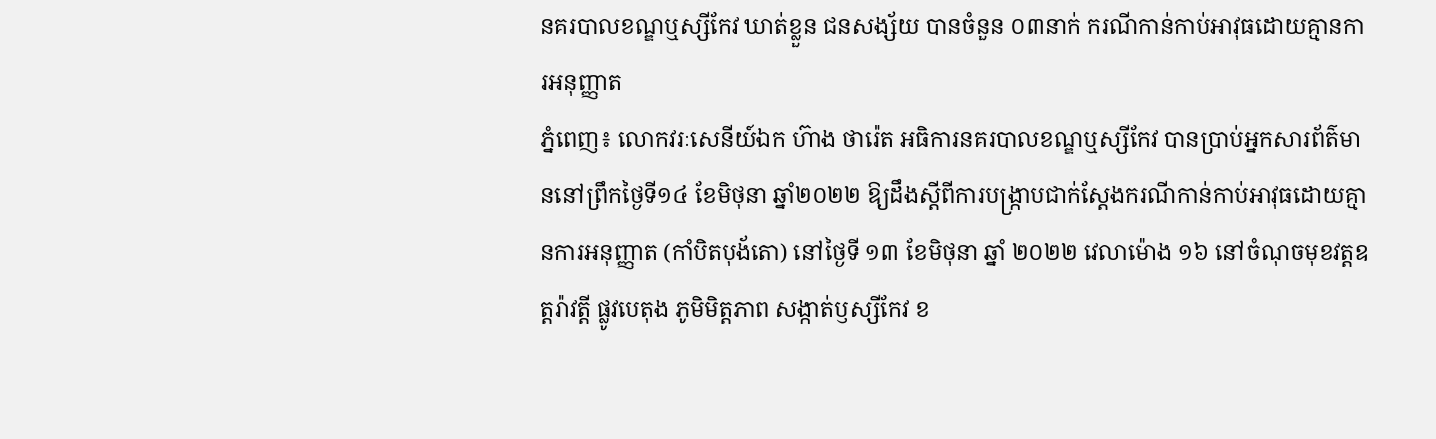នគរបាលខណ្ឌឬស្សីកែវ ឃាត់ខ្លួន ជនសង្ស័យ បានចំនួន ០៣នាក់ ករណីកាន់កាប់អាវុធដោយគ្មានការអនុញ្ញាត
ភ្នំពេញ៖ លោកវរៈសេនីយ៍ឯក ហ៊ាង ថារ៉េត អធិការនគរបាលខណ្ឌឬស្សីកែវ បានប្រាប់អ្នកសារព័ត៌មាននៅព្រឹកថ្ងៃទី១៤ ខែមិថុនា ឆ្នាំ២០២២ ឱ្យដឹងស្តីពីការបង្ក្រាបជាក់ស្តែងករណីកាន់កាប់អាវុធដោយគ្មានការអនុញ្ញាត (កាំបិតបុង័តោ) នៅថ្ងៃទី ១៣ ខែមិថុនា ឆ្នាំ ២០២២ វេលាម៉ោង ១៦ នៅចំណុចមុខវត្តឧត្តរ៉ាវត្តី ផ្លូវបេតុង ភូមិមិត្តភាព សង្កាត់ឫស្សីកែវ ខ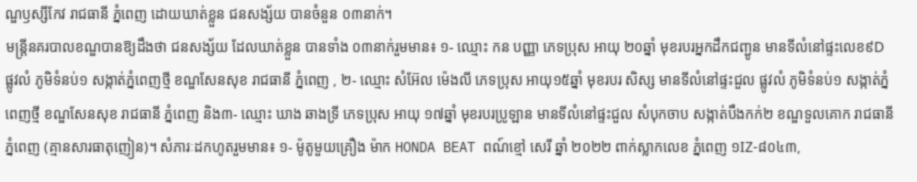ណ្ឌឫស្សីកែវ រាជធានី ភ្នំពេញ ដោយឃាត់ខ្លួន ជនសង្ស័យ បានចំនួន ០៣នាក់។
មន្ត្រីនគរបាលខណ្ឌបានឱ្យដឹងថា ជនសង្ស័យ ដែលឃាត់ខ្លួន បានទាំង ០៣នាក់រួមមាន៖ ១- ឈ្មោះ កន បញ្ញា ភេទប្រុស អាយុ ២០ឆ្នាំ មុខរបរអ្នកដឹកជញ្ជូន មានទីលំនៅផ្ទះលេខ៩D ផ្លូវលំ ភូមិទំនប់១ សង្កាត់ភ្នំពេញថ្មី ខណ្ឌសែនសុខ រាជធានី ភ្នំពេញ , ២- ឈ្មោះ សំអ៊ែល ម៉េងលី ភេទប្រុស អាយុ១៥ឆ្នាំ មុខរបរ សិស្ស មានទីលំនៅផ្ទះជួល ផ្លូវលំ ភូមិទំនប់១ សង្កាត់ភ្នំពេញថ្មី ខណ្ឌសែនសុខ រាជធានី ភ្នំពេញ និង៣- ឈ្មោះ ឃាង ឆាងទ្រី ភេទប្រុស អាយុ ១៧ឆ្នាំ មុខរបរប្រូឡាន មានទីលំនៅផ្ទះជួល សំបុកចាប សង្កាត់បឹងកក់២ ខណ្ឌទួលគោក រាជធានី ភ្នំពេញ (គ្មានសារធាតុញៀន)។ សំភារៈដកហូតរួមមាន៖ ១- ម៉ូតូមួយគ្រឿង ម៉ាក HONDA BEAT ពណ៍ខ្មៅ សេរី ឆ្នាំ ២០២២ ពាក់ស្លាកលេខ ភ្នំពេញ ១IZ-៨០៤៣,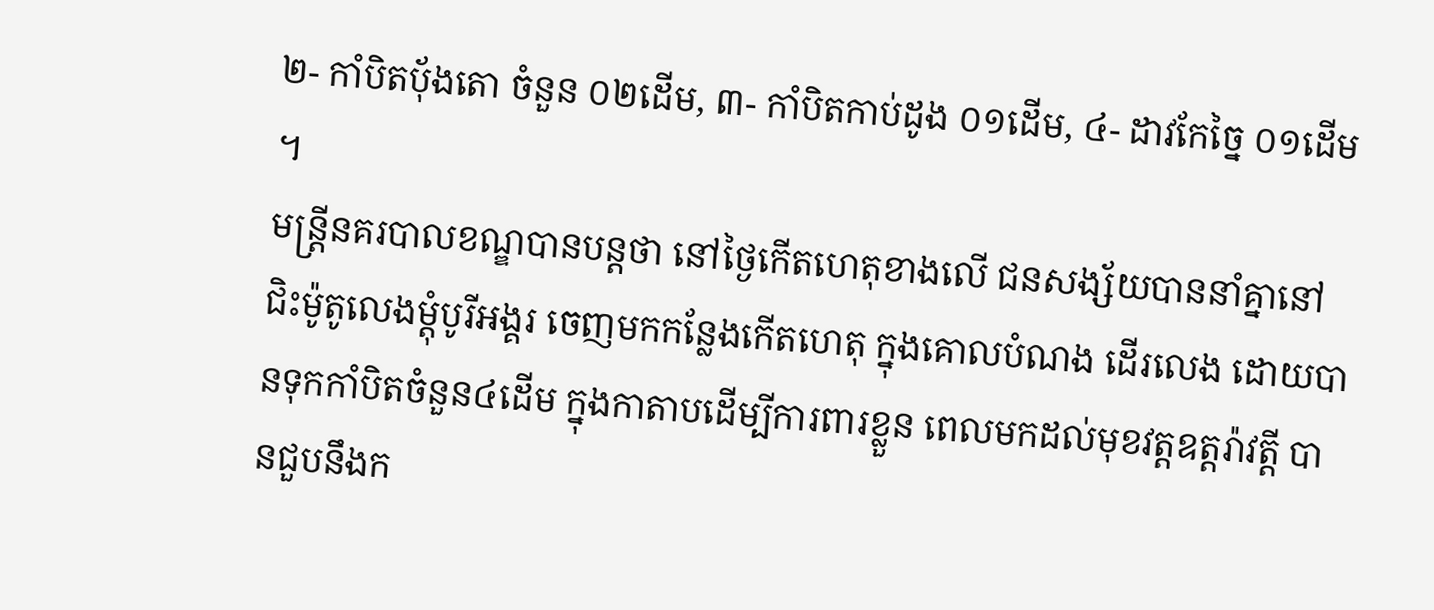២- កាំបិតប៉័ងតោ ចំនួន ០២ដេីម, ៣- កាំបិតកាប់ដូង ០១ដេីម, ៤- ដាវកែច្នៃ ០១ដេីម ។
មន្ត្រីនគរបាលខណ្ឌបានបន្តថា នៅថ្ងៃកើតហេតុខាងលើ ជនសង្ស័យបាននាំគ្នានៅជិះម៉ូតូលេងម្តុំបូរីអង្គរ ចេញមកកន្លែងកេីតហេតុ ក្នុងគោលបំណង ដើរលេង ដោយបានទុកកាំបិតចំនួន៤ដើម ក្នុងកាតាបដើម្បីការពារខ្លួន ពេលមកដល់មុខវត្តឧត្តរ៉ាវត្តី បានជួបនឹងក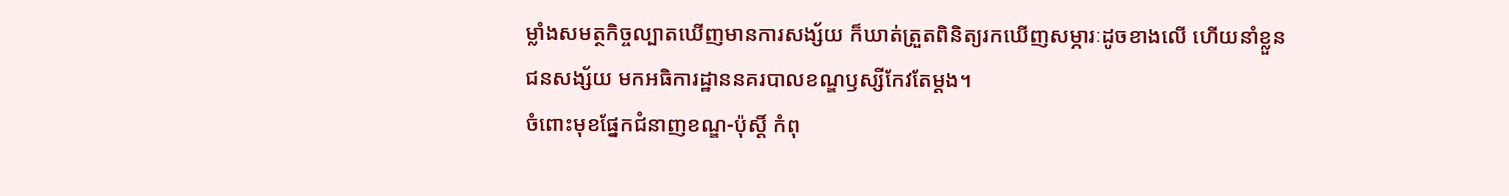ម្លាំងសមត្ថកិច្ចល្បាតឃេីញមានការសង្ស័យ ក៏ឃាត់ត្រួតពិនិត្យរកឃេីញសម្ភារៈដូចខាងលេី ហើយនាំខ្លួនជនសង្ស័យ មកអធិការដ្ឋាននគរបាលខណ្ឌឫស្សីកែវតែម្តង។
ចំពោះមុខផ្នែកជំនាញខណ្ឌ-ប៉ុស្តិ៍ កំពុ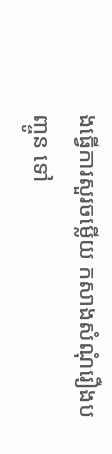ងធ្វេីការសួរចម្លេីយ កសាងសំណុំរឿងបញ្ចូន ទៅ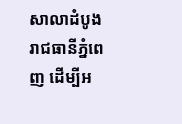សាលាដំបូងរាជធានីភ្នំពេញ ដេីម្បីអ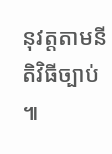នុវត្តតាមនីតិវិធីច្បាប់ ៕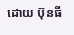ដោយ ប៊ុនធី